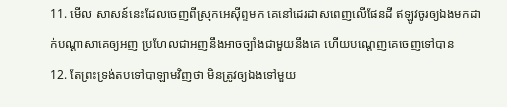11. មើល សាសន៍នេះដែលចេញពីស្រុកអេស៊ីព្ទមក គេនៅដេរដាសពេញលើផែនដី ឥឡូវចូរឲ្យឯងមកដាក់បណ្តាសាគេឲ្យអញ ប្រហែលជាអញនឹងអាចច្បាំងជាមួយនឹងគេ ហើយបណ្តេញគេចេញទៅបាន
12. តែព្រះទ្រង់តបទៅបាឡាមវិញថា មិនត្រូវឲ្យឯងទៅមួយ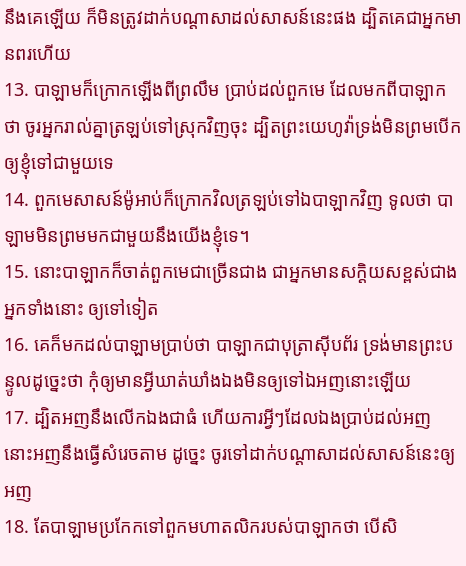នឹងគេឡើយ ក៏មិនត្រូវដាក់បណ្តាសាដល់សាសន៍នេះផង ដ្បិតគេជាអ្នកមានពរហើយ
13. បាឡាមក៏ក្រោកឡើងពីព្រលឹម ប្រាប់ដល់ពួកមេ ដែលមកពីបាឡាកថា ចូរអ្នករាល់គ្នាត្រឡប់ទៅស្រុកវិញចុះ ដ្បិតព្រះយេហូវ៉ាទ្រង់មិនព្រមបើកឲ្យខ្ញុំទៅជាមួយទេ
14. ពួកមេសាសន៍ម៉ូអាប់ក៏ក្រោកវិលត្រឡប់ទៅឯបាឡាកវិញ ទូលថា បាឡាមមិនព្រមមកជាមួយនឹងយើងខ្ញុំទេ។
15. នោះបាឡាកក៏ចាត់ពួកមេជាច្រើនជាង ជាអ្នកមានសក្តិយសខ្ពស់ជាងអ្នកទាំងនោះ ឲ្យទៅទៀត
16. គេក៏មកដល់បាឡាមប្រាប់ថា បាឡាកជាបុត្រាស៊ីបព័រ ទ្រង់មានព្រះបន្ទូលដូច្នេះថា កុំឲ្យមានអ្វីឃាត់ឃាំងឯងមិនឲ្យទៅឯអញនោះឡើយ
17. ដ្បិតអញនឹងលើកឯងជាធំ ហើយការអ្វីៗដែលឯងប្រាប់ដល់អញ នោះអញនឹងធ្វើសំរេចតាម ដូច្នេះ ចូរទៅដាក់បណ្តាសាដល់សាសន៍នេះឲ្យអញ
18. តែបាឡាមប្រកែកទៅពួកមហាតលិករបស់បាឡាកថា បើសិ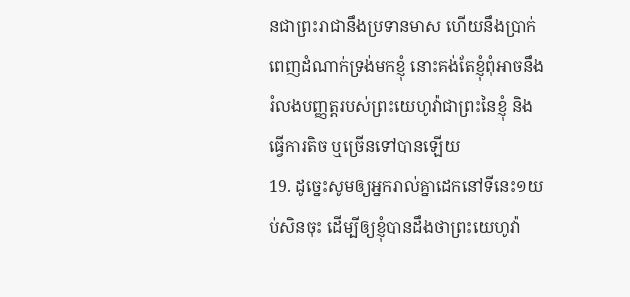នជាព្រះរាជានឹងប្រទានមាស ហើយនឹងប្រាក់ពេញដំណាក់ទ្រង់មកខ្ញុំ នោះគង់តែខ្ញុំពុំអាចនឹងរំលងបញ្ញត្តរបស់ព្រះយេហូវ៉ាជាព្រះនៃខ្ញុំ និងធ្វើការតិច ឬច្រើនទៅបានឡើយ
19. ដូច្នេះសូមឲ្យអ្នករាល់គ្នាដេកនៅទីនេះ១យប់សិនចុះ ដើម្បីឲ្យខ្ញុំបានដឹងថាព្រះយេហូវ៉ា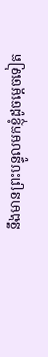នឹងមានព្រះបន្ទូលមកខ្ញុំដូចម្តេចទៀត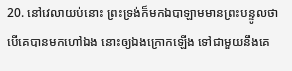20. នៅវេលាយប់នោះ ព្រះទ្រង់ក៏មកឯបាឡាមមានព្រះបន្ទូលថា បើគេបានមកហៅឯង នោះឲ្យឯងក្រោកឡើង ទៅជាមួយនឹងគេ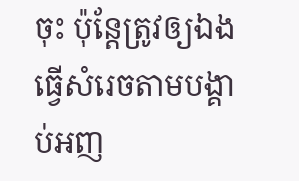ចុះ ប៉ុន្តែត្រូវឲ្យឯងធ្វើសំរេចតាមបង្គាប់អញ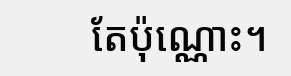តែប៉ុណ្ណោះ។